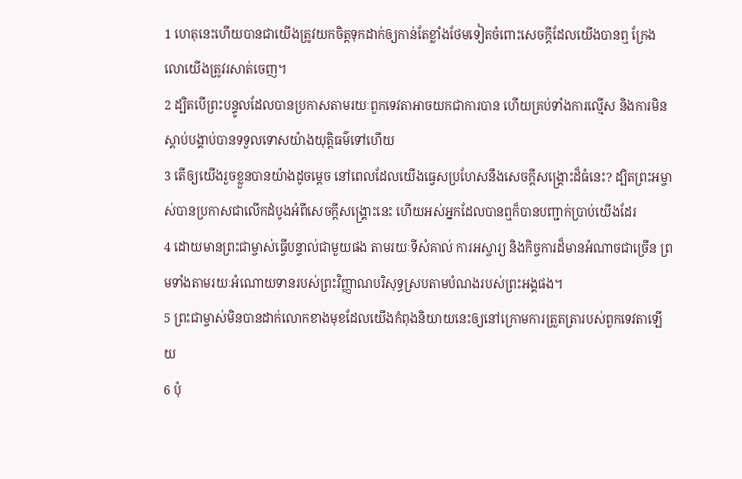1 ហេតុនេះហើយបានជាយើងត្រូវយកចិត្ដទុកដាក់ឲ្យកាន់តែខ្លាំងថែមទៀតចំពោះសេចក្ដីដែលយើងបានឮ ក្រែងលោយើងត្រូវរសាត់ចេញ។
2 ដ្បិតបើព្រះបន្ទូលដែលបានប្រកាសតាមរយៈពួកទេវតាអាចយកជាការបាន ហើយគ្រប់ទាំងការល្មើស និងការមិនស្ដាប់បង្គាប់បានទទួលទោសយ៉ាងយុត្តិធម៌ទៅហើយ
3 តើឲ្យយើងរួចខ្លួនបានយ៉ាងដូចម្តេច នៅពេលដែលយើងធ្វេសប្រហែសនឹងសេចក្ដីសង្គ្រោះដ៏ធំនេះ? ដ្បិតព្រះអម្ចាស់បានប្រកាសជាលើកដំបូងអំពីសេចក្ដីសង្គ្រោះនេះ ហើយអស់អ្នកដែលបានឮក៏បានបញ្ជាក់ប្រាប់យើងដែរ
4 ដោយមានព្រះជាម្ចាស់ធ្វើបន្ទាល់ជាមួយផង តាមរយៈទីសំគាល់ ការអស្ចារ្យ និងកិច្ចការដ៏មានអំណាចជាច្រើន ព្រមទាំងតាមរយៈអំណោយទានរបស់ព្រះវិញ្ញាណបរិសុទ្ធស្របតាមបំណងរបស់ព្រះអង្គផង។
5 ព្រះជាម្ចាស់មិនបានដាក់លោកខាងមុខដែលយើងកំពុងនិយាយនេះឲ្យនៅក្រោមការត្រួតត្រារបស់ពួកទេវតាឡើយ
6 ប៉ុ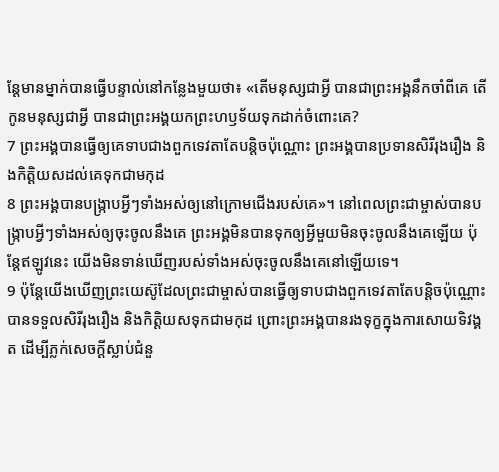ន្ដែមានម្នាក់បានធ្វើបន្ទាល់នៅកន្លែងមួយថា៖ «តើមនុស្សជាអ្វី បានជាព្រះអង្គនឹកចាំពីគេ តើកូនមនុស្សជាអ្វី បានជាព្រះអង្គយកព្រះហឫទ័យទុកដាក់ចំពោះគេ?
7 ព្រះអង្គបានធ្វើឲ្យគេទាបជាងពួកទេវតាតែបន្តិចប៉ុណ្ណោះ ព្រះអង្គបានប្រទានសិរីរុងរឿង និងកិត្តិយសដល់គេទុកជាមកុដ
8 ព្រះអង្គបានបង្រ្កាបអ្វីៗទាំងអស់ឲ្យនៅក្រោមជើងរបស់គេ»។ នៅពេលព្រះជាម្ចាស់បានបង្រ្កាបអ្វីៗទាំងអស់ឲ្យចុះចូលនឹងគេ ព្រះអង្គមិនបានទុកឲ្យអ្វីមួយមិនចុះចូលនឹងគេឡើយ ប៉ុន្ដែឥឡូវនេះ យើងមិនទាន់ឃើញរបស់ទាំងអស់ចុះចូលនឹងគេនៅឡើយទេ។
9 ប៉ុន្ដែយើងឃើញព្រះយេស៊ូដែលព្រះជាម្ចាស់បានធ្វើឲ្យទាបជាងពួកទេវតាតែបន្ដិចប៉ុណ្ណោះ បានទទួលសិរីរុងរឿង និងកិត្តិយសទុកជាមកុដ ព្រោះព្រះអង្គបានរងទុក្ខក្នុងការសោយទិវង្គត ដើម្បីភ្លក់សេចក្ដីស្លាប់ជំនួ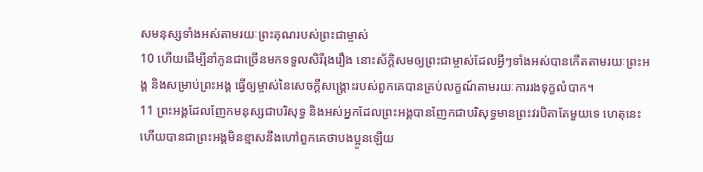សមនុស្សទាំងអស់តាមរយៈព្រះគុណរបស់ព្រះជាម្ចាស់
10 ហើយដើម្បីនាំកូនជាច្រើនមកទទួលសិរីរុងរឿង នោះស័ក្ដិសមឲ្យព្រះជាម្ចាស់ដែលអ្វីៗទាំងអស់បានកើតតាមរយៈព្រះអង្គ និងសម្រាប់ព្រះអង្គ ធ្វើឲ្យម្ចាស់នៃសេចក្ដីសង្រ្គោះរបស់ពួកគេបានគ្រប់លក្ខណ៍តាមរយៈការរងទុក្ខលំបាក។
11 ព្រះអង្គដែលញែកមនុស្សជាបរិសុទ្ធ និងអស់អ្នកដែលព្រះអង្គបានញែកជាបរិសុទ្ធមានព្រះវរបិតាតែមួយទេ ហេតុនេះហើយបានជាព្រះអង្គមិនខ្មាសនឹងហៅពួកគេថាបងប្អូនឡើយ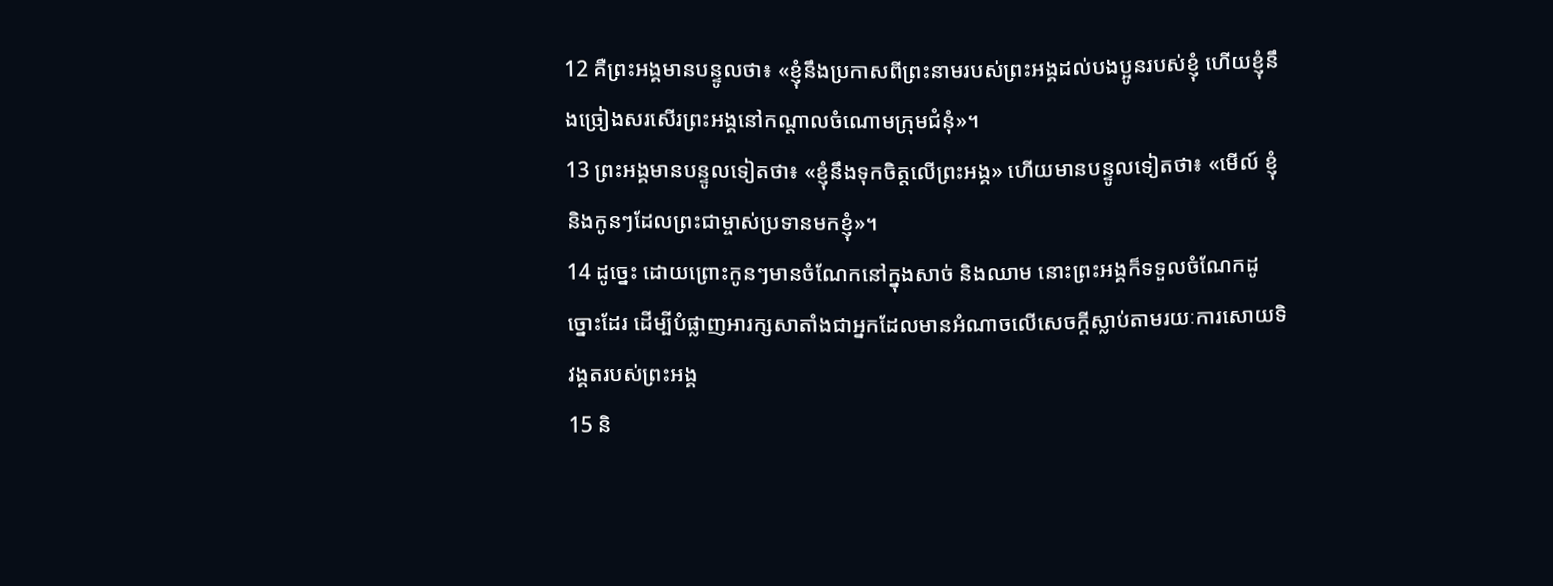12 គឺព្រះអង្គមានបន្ទូលថា៖ «ខ្ញុំនឹងប្រកាសពីព្រះនាមរបស់ព្រះអង្គដល់បងប្អូនរបស់ខ្ញុំ ហើយខ្ញុំនឹងច្រៀងសរសើរព្រះអង្គនៅកណ្ដាលចំណោមក្រុមជំនុំ»។
13 ព្រះអង្គមានបន្ទូលទៀតថា៖ «ខ្ញុំនឹងទុកចិត្តលើព្រះអង្គ» ហើយមានបន្ទូលទៀតថា៖ «មើល៍ ខ្ញុំ និងកូនៗដែលព្រះជាម្ចាស់ប្រទានមកខ្ញុំ»។
14 ដូច្នេះ ដោយព្រោះកូនៗមានចំណែកនៅក្នុងសាច់ និងឈាម នោះព្រះអង្គក៏ទទួលចំណែកដូច្នោះដែរ ដើម្បីបំផ្លាញអារក្សសាតាំងជាអ្នកដែលមានអំណាចលើសេចក្ដីស្លាប់តាមរយៈការសោយទិវង្គតរបស់ព្រះអង្គ
15 និ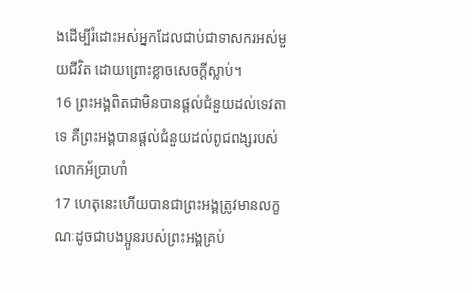ងដើម្បីរំដោះអស់អ្នកដែលជាប់ជាទាសករអស់មួយជីវិត ដោយព្រោះខ្លាចសេចក្ដីស្លាប់។
16 ព្រះអង្គពិតជាមិនបានផ្ដល់ជំនួយដល់ទេវតាទេ គឺព្រះអង្គបានផ្ដល់ជំនួយដល់ពូជពង្សរបស់លោកអ័ប្រាហាំ
17 ហេតុនេះហើយបានជាព្រះអង្គត្រូវមានលក្ខណៈដូចជាបងប្អូនរបស់ព្រះអង្គគ្រប់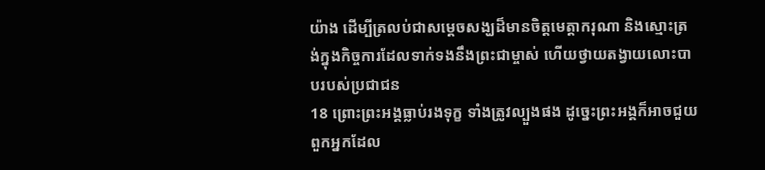យ៉ាង ដើម្បីត្រលប់ជាសម្ដេចសង្ឃដ៏មានចិត្តមេត្តាករុណា និងស្មោះត្រង់ក្នុងកិច្ចការដែលទាក់ទងនឹងព្រះជាម្ចាស់ ហើយថ្វាយតង្វាយលោះបាបរបស់ប្រជាជន
18 ព្រោះព្រះអង្គធ្លាប់រងទុក្ខ ទាំងត្រូវល្បួងផង ដូច្នេះព្រះអង្គក៏អាចជួយពួកអ្នកដែល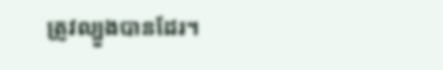ត្រូវល្បួងបានដែរ។